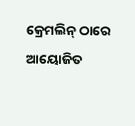କ୍ରେମଲିନ୍ ଠାରେ ଆୟୋଜିତ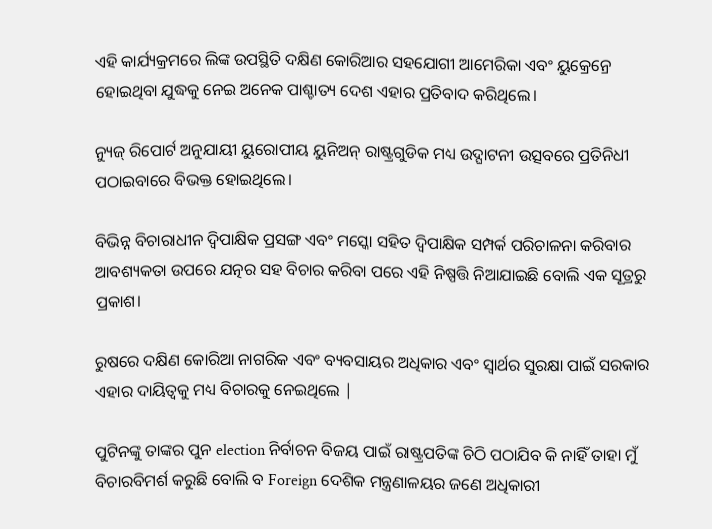ଏହି କାର୍ଯ୍ୟକ୍ରମରେ ଲିଙ୍କ ଉପସ୍ଥିତି ଦକ୍ଷିଣ କୋରିଆର ସହଯୋଗୀ ଆମେରିକା ଏବଂ ୟୁକ୍ରେନ୍ରେ ହୋଇଥିବା ଯୁଦ୍ଧକୁ ନେଇ ଅନେକ ପାଶ୍ଚାତ୍ୟ ଦେଶ ଏହାର ପ୍ରତିବାଦ କରିଥିଲେ।

ନ୍ୟୁଜ୍ ରିପୋର୍ଟ ଅନୁଯାୟୀ ୟୁରୋପୀୟ ୟୁନିଅନ୍ ରାଷ୍ଟ୍ରଗୁଡିକ ମଧ୍ୟ ଉଦ୍ଘାଟନୀ ଉତ୍ସବରେ ପ୍ରତିନିଧୀ ପଠାଇବାରେ ବିଭକ୍ତ ହୋଇଥିଲେ।

ବିଭିନ୍ନ ବିଚାରାଧୀନ ଦ୍ୱିପାକ୍ଷିକ ପ୍ରସଙ୍ଗ ଏବଂ ମସ୍କୋ ସହିତ ଦ୍ୱିପାକ୍ଷିକ ସମ୍ପର୍କ ପରିଚାଳନା କରିବାର ଆବଶ୍ୟକତା ଉପରେ ଯତ୍ନର ସହ ବିଚାର କରିବା ପରେ ଏହି ନିଷ୍ପତ୍ତି ନିଆଯାଇଛି ବୋଲି ଏକ ସୂତ୍ରରୁ ପ୍ରକାଶ।

ରୁଷରେ ଦକ୍ଷିଣ କୋରିଆ ନାଗରିକ ଏବଂ ବ୍ୟବସାୟର ଅଧିକାର ଏବଂ ସ୍ୱାର୍ଥର ସୁରକ୍ଷା ପାଇଁ ସରକାର ଏହାର ଦାୟିତ୍ୱକୁ ମଧ୍ୟ ବିଚାରକୁ ନେଇଥିଲେ |

ପୁଟିନଙ୍କୁ ତାଙ୍କର ପୁନ election ନିର୍ବାଚନ ବିଜୟ ପାଇଁ ରାଷ୍ଟ୍ରପତିଙ୍କ ଚିଠି ପଠାଯିବ କି ନାହିଁ ତାହା ମୁଁ ବିଚାରବିମର୍ଶ କରୁଛି ବୋଲି ବ Foreign ଦେଶିକ ମନ୍ତ୍ରଣାଳୟର ଜଣେ ଅଧିକାରୀ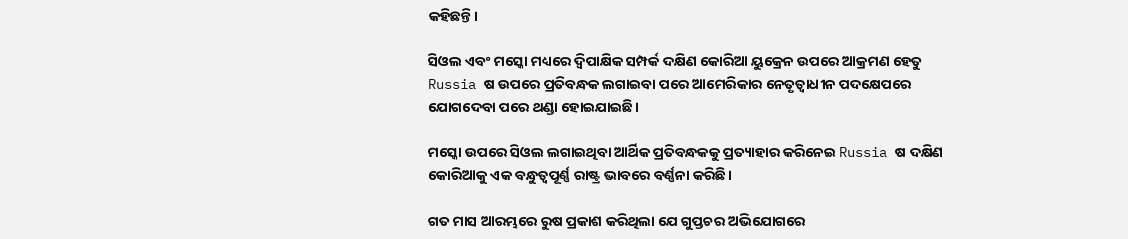କହିଛନ୍ତି।

ସିଓଲ ଏବଂ ମସ୍କୋ ମଧ୍ୟରେ ଦ୍ୱିପାକ୍ଷିକ ସମ୍ପର୍କ ଦକ୍ଷିଣ କୋରିଆ ୟୁକ୍ରେନ ଉପରେ ଆକ୍ରମଣ ହେତୁ Russia ଷ ଉପରେ ପ୍ରତିବନ୍ଧକ ଲଗାଇବା ପରେ ଆମେରିକାର ନେତୃତ୍ୱାଧୀନ ପଦକ୍ଷେପରେ ଯୋଗଦେବା ପରେ ଥଣ୍ଡା ହୋଇଯାଇଛି।

ମସ୍କୋ ଉପରେ ସିଓଲ ଲଗାଇଥିବା ଆର୍ଥିକ ପ୍ରତିବନ୍ଧକକୁ ପ୍ରତ୍ୟାହାର କରିନେଇ Russia ଷ ଦକ୍ଷିଣ କୋରିଆକୁ ଏକ ବନ୍ଧୁତ୍ୱପୂର୍ଣ୍ଣ ରାଷ୍ଟ୍ର ଭାବରେ ବର୍ଣ୍ଣନା କରିଛି।

ଗତ ମାସ ଆରମ୍ଭରେ ରୁଷ ପ୍ରକାଶ କରିଥିଲା ଯେ ଗୁପ୍ତଚର ଅଭିଯୋଗରେ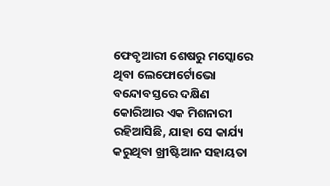ଫେବୃଆରୀ ଶେଷରୁ ମସ୍କୋରେ ଥିବା ଲେଫୋର୍ଟୋଭୋ ବନ୍ଦୋବସ୍ତରେ ଦକ୍ଷିଣ କୋରିଆର ଏକ ମିଶନାରୀ ରହିଆସିଛି, ଯାହା ସେ କାର୍ଯ୍ୟ କରୁଥିବା ଖ୍ରୀଷ୍ଟିଆନ ସହାୟତା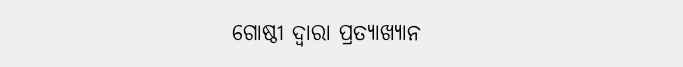ଗୋଷ୍ଠୀ ଦ୍ୱାରା ପ୍ରତ୍ୟାଖ୍ୟାନ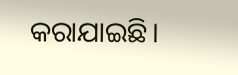କରାଯାଇଛି।